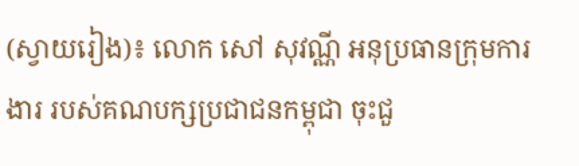(ស្វាយរៀង)៖ លោក សៅ សុវណ្ណី អនុប្រធានក្រុមការងារ របស់គណបក្សប្រជាជនកម្ពុជា ចុះជួ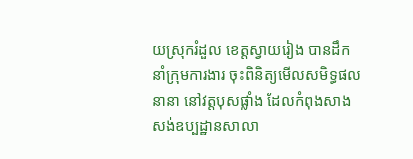យស្រុករំដួល ខេត្តស្វាយរៀង បានដឹកនាំក្រុមការងារ ចុះពិនិត្យមើលសមិទ្ធផលនានា នៅវត្តបុសផ្លាំង ដែលកំពុងសាងសង់ឧប្បដ្ឋានសាលា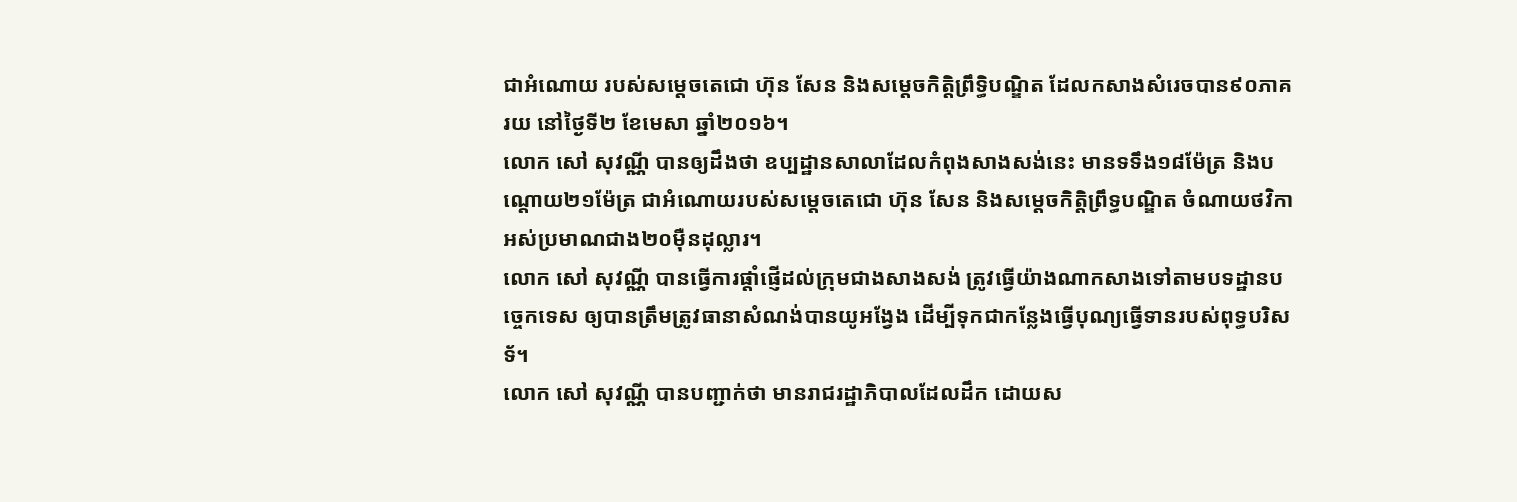ជាអំណោយ របស់សម្តេចតេជោ ហ៊ុន សែន និងសម្តេចកិត្តិព្រឹទ្ធិបណ្ឌិត ដែលកសាងសំរេចបាន៩០ភាគរយ នៅថ្ងៃទី២ ខែមេសា ឆ្នាំ២០១៦។
លោក សៅ សុវណ្ណី បានឲ្យដឹងថា ឧប្បដ្ឋានសាលាដែលកំពុងសាងសង់នេះ មានទទឹង១៨ម៉ែត្រ និងបណ្តោយ២១ម៉ែត្រ ជាអំណោយរបស់សម្តេចតេជោ ហ៊ុន សែន និងសម្តេចកិត្តិព្រឹទ្ធបណ្ឌិត ចំណាយថវិកាអស់ប្រមាណជាង២០ម៉ឺនដុល្លារ។
លោក សៅ សុវណ្ណី បានធ្វើការផ្តាំផ្ញើដល់ក្រុមជាងសាងសង់ ត្រូវធ្វើយ៉ាងណាកសាងទៅតាមបទដ្ឋានបច្ចេកទេស ឲ្យបានត្រឹមត្រូវធានាសំណង់បានយូអង្វែង ដើម្បីទុកជាកន្លែងធ្វើបុណ្យធ្វើទានរបស់ពុទ្ធបរិសទ័។
លោក សៅ សុវណ្ណី បានបញ្ជាក់ថា មានរាជរដ្ឋាភិបាលដែលដឹក ដោយស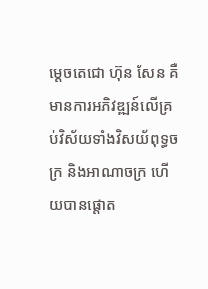ម្តេចតេជោ ហ៊ុន សែន គឺមានការអភិវឌ្ឍន៍លើគ្រប់វិស័យទាំងវិសយ័ពុទ្ធចក្រ និងអាណាចក្រ ហើយបានផ្តោត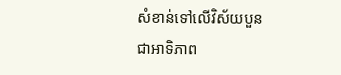សំខាន់ទៅលើវិស័យបួន ជាអាទិភាព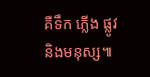គឺទឹក ភ្លើង ផ្លូវ និងមនុស្ស៕